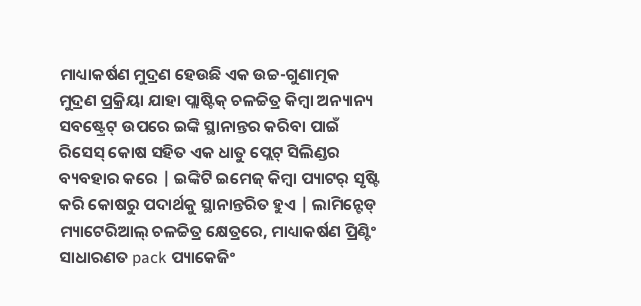ମାଧ୍ୟାକର୍ଷଣ ମୁଦ୍ରଣ ହେଉଛି ଏକ ଉଚ୍ଚ-ଗୁଣାତ୍ମକ ମୁଦ୍ରଣ ପ୍ରକ୍ରିୟା ଯାହା ପ୍ଲାଷ୍ଟିକ୍ ଚଳଚ୍ଚିତ୍ର କିମ୍ବା ଅନ୍ୟାନ୍ୟ ସବଷ୍ଟ୍ରେଟ୍ ଉପରେ ଇଙ୍କି ସ୍ଥାନାନ୍ତର କରିବା ପାଇଁ ରିସେସ୍ କୋଷ ସହିତ ଏକ ଧାତୁ ପ୍ଲେଟ୍ ସିଲିଣ୍ଡର ବ୍ୟବହାର କରେ | ଇଙ୍କିଟି ଇମେଜ୍ କିମ୍ବା ପ୍ୟାଟର୍ ସୃଷ୍ଟି କରି କୋଷରୁ ପଦାର୍ଥକୁ ସ୍ଥାନାନ୍ତରିତ ହୁଏ | ଲାମିନ୍ଟେଡ୍ ମ୍ୟାଟେରିଆଲ୍ ଚଳଚ୍ଚିତ୍ର କ୍ଷେତ୍ରରେ, ମାଧ୍ୟାକର୍ଷଣ ପ୍ରିଣ୍ଟିଂ ସାଧାରଣତ pack ପ୍ୟାକେଜିଂ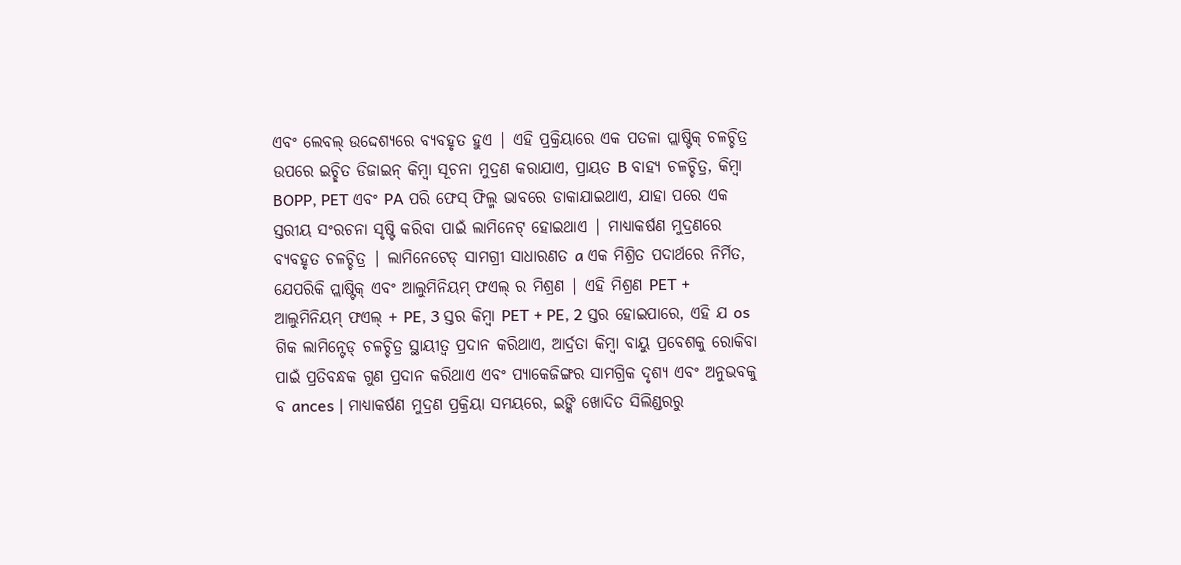ଏବଂ ଲେବଲ୍ ଉଦ୍ଦେଶ୍ୟରେ ବ୍ୟବହୃତ ହୁଏ | ଏହି ପ୍ରକ୍ରିୟାରେ ଏକ ପତଳା ପ୍ଲାଷ୍ଟିକ୍ ଚଳଚ୍ଚିତ୍ର ଉପରେ ଇଚ୍ଛିତ ଡିଜାଇନ୍ କିମ୍ବା ସୂଚନା ମୁଦ୍ରଣ କରାଯାଏ, ପ୍ରାୟତ B ବାହ୍ୟ ଚଳଚ୍ଚିତ୍ର, କିମ୍ବା BOPP, PET ଏବଂ PA ପରି ଫେସ୍ ଫିଲ୍ମ ଭାବରେ ଡାକାଯାଇଥାଏ, ଯାହା ପରେ ଏକ ସ୍ତରୀୟ ସଂରଚନା ସୃଷ୍ଟି କରିବା ପାଇଁ ଲାମିନେଟ୍ ହୋଇଥାଏ | ମାଧ୍ୟାକର୍ଷଣ ମୁଦ୍ରଣରେ ବ୍ୟବହୃତ ଚଳଚ୍ଚିତ୍ର | ଲାମିନେଟେଡ୍ ସାମଗ୍ରୀ ସାଧାରଣତ a ଏକ ମିଶ୍ରିତ ପଦାର୍ଥରେ ନିର୍ମିତ, ଯେପରିକି ପ୍ଲାଷ୍ଟିକ୍ ଏବଂ ଆଲୁମିନିୟମ୍ ଫଏଲ୍ ର ମିଶ୍ରଣ | ଏହି ମିଶ୍ରଣ PET + ଆଲୁମିନିୟମ୍ ଫଏଲ୍ + PE, 3 ସ୍ତର କିମ୍ବା PET + PE, 2 ସ୍ତର ହୋଇପାରେ, ଏହି ଯ os ଗିକ ଲାମିନ୍ଟେଡ୍ ଚଳଚ୍ଚିତ୍ର ସ୍ଥାୟୀତ୍ୱ ପ୍ରଦାନ କରିଥାଏ, ଆର୍ଦ୍ରତା କିମ୍ବା ବାୟୁ ପ୍ରବେଶକୁ ରୋକିବା ପାଇଁ ପ୍ରତିବନ୍ଧକ ଗୁଣ ପ୍ରଦାନ କରିଥାଏ ଏବଂ ପ୍ୟାକେଜିଙ୍ଗର ସାମଗ୍ରିକ ଦୃଶ୍ୟ ଏବଂ ଅନୁଭବକୁ ବ ances | ମାଧ୍ୟାକର୍ଷଣ ମୁଦ୍ରଣ ପ୍ରକ୍ରିୟା ସମୟରେ, ଇଙ୍କି ଖୋଦିତ ସିଲିଣ୍ଡରରୁ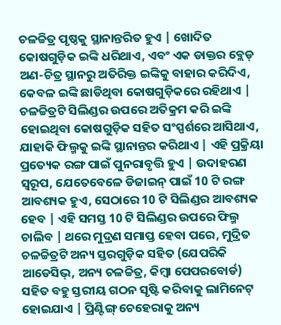ଚଳଚ୍ଚିତ୍ର ପୃଷ୍ଠକୁ ସ୍ଥାନାନ୍ତରିତ ହୁଏ | ଖୋଦିତ କୋଷଗୁଡ଼ିକ ଇଙ୍କି ଧରିଥାଏ, ଏବଂ ଏକ ଡାକ୍ତର ବ୍ଲେଡ୍ ଅଣ-ଚିତ୍ର ସ୍ଥାନରୁ ଅତିରିକ୍ତ ଇଙ୍କିକୁ ବାହାର କରିଦିଏ, କେବଳ ଇଙ୍କି ଛାଡିଥିବା କୋଷଗୁଡ଼ିକରେ ରହିଥାଏ | ଚଳଚ୍ଚିତ୍ରଟି ସିଲିଣ୍ଡର ଉପରେ ଅତିକ୍ରମ କରି ଇଙ୍କି ହୋଇଥିବା କୋଷଗୁଡ଼ିକ ସହିତ ସଂସ୍ପର୍ଶରେ ଆସିଥାଏ, ଯାହାକି ଫିଲ୍ମକୁ ଇଙ୍କି ସ୍ଥାନାନ୍ତର କରିଥାଏ | ଏହି ପ୍ରକ୍ରିୟା ପ୍ରତ୍ୟେକ ରଙ୍ଗ ପାଇଁ ପୁନରାବୃତ୍ତି ହୁଏ | ଉଦାହରଣ ସ୍ୱରୂପ, ଯେତେବେଳେ ଡିଜାଇନ୍ ପାଇଁ 10 ଟି ରଙ୍ଗ ଆବଶ୍ୟକ ହୁଏ, ସେଠାରେ 10 ଟି ସିଲିଣ୍ଡର ଆବଶ୍ୟକ ହେବ | ଏହି ସମସ୍ତ 10 ଟି ସିଲିଣ୍ଡର ଉପରେ ଫିଲ୍ମ ଚାଲିବ | ଥରେ ମୁଦ୍ରଣ ସମାପ୍ତ ହେବା ପରେ, ମୁଦ୍ରିତ ଚଳଚ୍ଚିତ୍ରଟି ଅନ୍ୟ ସ୍ତରଗୁଡ଼ିକ ସହିତ (ଯେପରିକି ଆଡେସିଭ୍, ଅନ୍ୟ ଚଳଚ୍ଚିତ୍ର, କିମ୍ବା ପେପରବୋର୍ଡ) ସହିତ ବହୁ ସ୍ତରୀୟ ଗଠନ ସୃଷ୍ଟି କରିବାକୁ ଲାମିନେଟ୍ ହୋଇଯାଏ | ପ୍ରିଣ୍ଟିଙ୍ଗ୍ ଚେହେରାକୁ ଅନ୍ୟ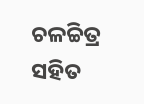ଚଳଚ୍ଚିତ୍ର ସହିତ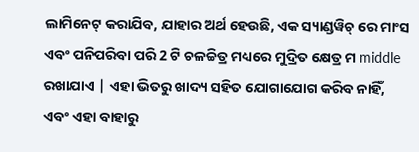ଲାମିନେଟ୍ କରାଯିବ, ଯାହାର ଅର୍ଥ ହେଉଛି, ଏକ ସ୍ୟାଣ୍ଡୱିଚ୍ ରେ ମାଂସ ଏବଂ ପନିପରିବା ପରି 2 ଟି ଚଳଚ୍ଚିତ୍ର ମଧ୍ୟରେ ମୁଦ୍ରିତ କ୍ଷେତ୍ର ମ middle ରଖାଯାଏ | ଏହା ଭିତରୁ ଖାଦ୍ୟ ସହିତ ଯୋଗାଯୋଗ କରିବ ନାହିଁ, ଏବଂ ଏହା ବାହାରୁ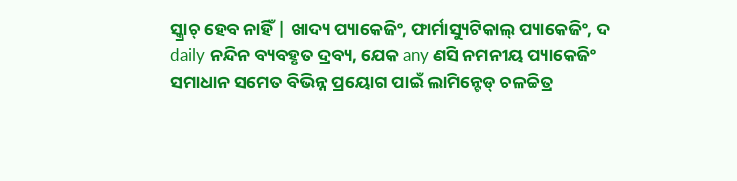ସ୍କ୍ରାଚ୍ ହେବ ନାହିଁ | ଖାଦ୍ୟ ପ୍ୟାକେଜିଂ, ଫାର୍ମାସ୍ୟୁଟିକାଲ୍ ପ୍ୟାକେଜିଂ, ଦ daily ନନ୍ଦିନ ବ୍ୟବହୃତ ଦ୍ରବ୍ୟ, ଯେକ any ଣସି ନମନୀୟ ପ୍ୟାକେଜିଂ ସମାଧାନ ସମେତ ବିଭିନ୍ନ ପ୍ରୟୋଗ ପାଇଁ ଲାମିନ୍ଟେଡ୍ ଚଳଚ୍ଚିତ୍ର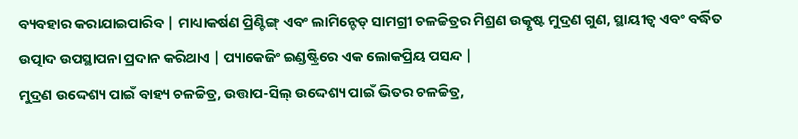ବ୍ୟବହାର କରାଯାଇପାରିବ | ମାଧ୍ୟାକର୍ଷଣ ପ୍ରିଣ୍ଟିଙ୍ଗ୍ ଏବଂ ଲାମିନ୍ଟେଡ୍ ସାମଗ୍ରୀ ଚଳଚ୍ଚିତ୍ରର ମିଶ୍ରଣ ଉତ୍କୃଷ୍ଟ ମୁଦ୍ରଣ ଗୁଣ, ସ୍ଥାୟୀତ୍ୱ ଏବଂ ବର୍ଦ୍ଧିତ ଉତ୍ପାଦ ଉପସ୍ଥାପନା ପ୍ରଦାନ କରିଥାଏ | ପ୍ୟାକେଜିଂ ଇଣ୍ଡଷ୍ଟ୍ରିରେ ଏକ ଲୋକପ୍ରିୟ ପସନ୍ଦ |
ମୁଦ୍ରଣ ଉଦ୍ଦେଶ୍ୟ ପାଇଁ ବାହ୍ୟ ଚଳଚ୍ଚିତ୍ର, ଉତ୍ତାପ-ସିଲ୍ ଉଦ୍ଦେଶ୍ୟ ପାଇଁ ଭିତର ଚଳଚ୍ଚିତ୍ର,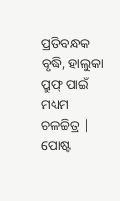ପ୍ରତିବନ୍ଧକ ବୃଦ୍ଧି, ହାଲୁକା ପ୍ରୁଫ୍ ପାଇଁ ମଧ୍ୟମ ଚଳଚ୍ଚିତ୍ର |
ପୋଷ୍ଟ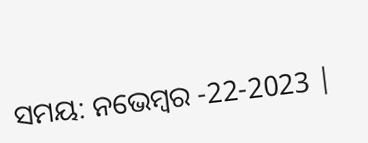ସମୟ: ନଭେମ୍ବର -22-2023 |